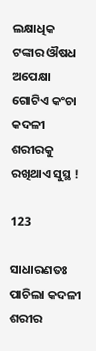ଲକ୍ଷାଧିକ ଟଙ୍କାର ଔଷଧ ଅପେକ୍ଷା ଗୋଟିଏ କଂଚା କଦଳୀ ଶରୀରକୁ ରଖିଥାଏ ସୁସ୍ଥ !

123

ସାଧାରଣତଃ ପାଚିଲା କଦଳୀ ଶରୀର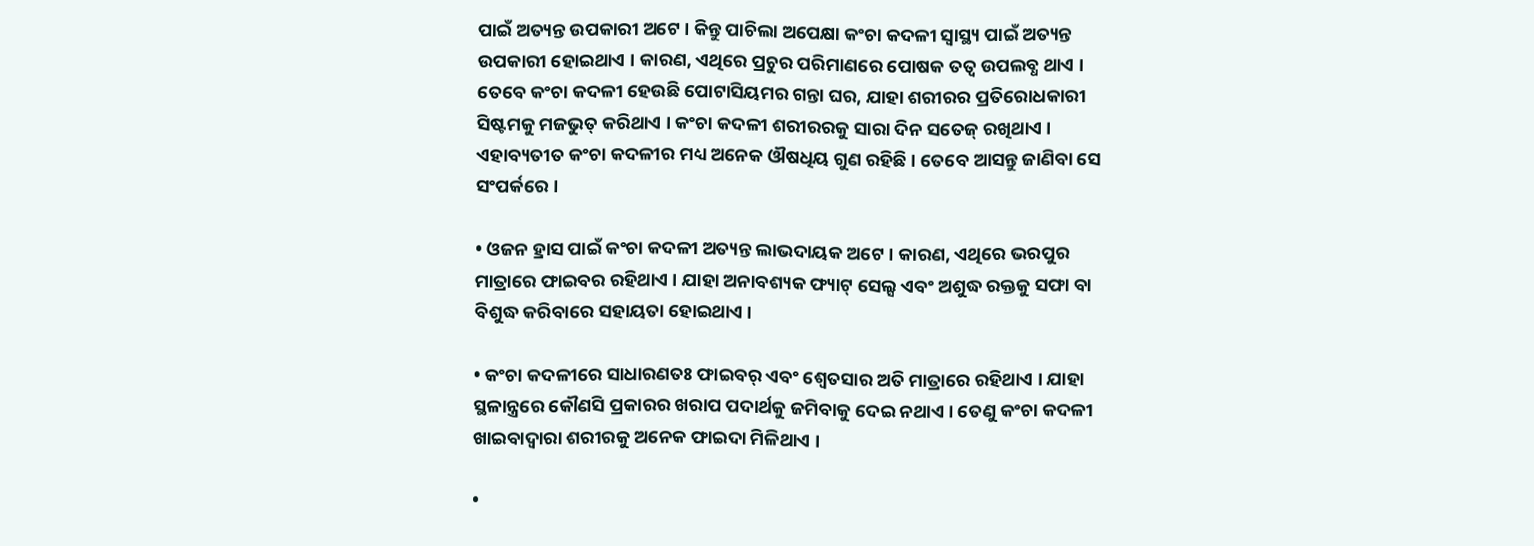ପାଇଁ ଅତ୍ୟନ୍ତ ଉପକାରୀ ଅଟେ । କିନ୍ତୁ ପାଚିଲା ଅପେକ୍ଷା କଂଚା କଦଳୀ ସ୍ୱାସ୍ଥ୍ୟ ପାଇଁ ଅତ୍ୟନ୍ତ ଉପକାରୀ ହୋଇଥାଏ । କାରଣ, ଏଥିରେ ପ୍ରଚୁର ପରିମାଣରେ ପୋଷକ ତତ୍ୱ ଉପଲବ୍ଧ ଥାଏ । ତେବେ କଂଚା କଦଳୀ ହେଉଛି ପୋଟାସିୟମର ଗନ୍ତା ଘର, ଯାହା ଶରୀରର ପ୍ରତିରୋଧକାରୀ ସିଷ୍ଟମକୁ ମଜଭୁତ୍ କରିଥାଏ । କଂଚା କଦଳୀ ଶରୀରରକୁ ସାରା ଦିନ ସତେଜ୍ ରଖିଥାଏ । ଏହାବ୍ୟତୀତ କଂଚା କଦଳୀର ମଧ୍ୟ ଅନେକ ଔଷଧିୟ ଗୁଣ ରହିଛି । ତେବେ ଆସନ୍ତୁ ଜାଣିବା ସେ ସଂପର୍କରେ ।

• ଓଜନ ହ୍ରାସ ପାଇଁ କଂଚା କଦଳୀ ଅତ୍ୟନ୍ତ ଲାଭଦାୟକ ଅଟେ । କାରଣ, ଏଥିରେ ଭରପୁର ମାତ୍ରାରେ ଫାଇବର ରହିଥାଏ । ଯାହା ଅନାବଶ୍ୟକ ଫ୍ୟାଟ୍ ସେଲ୍ସ ଏବଂ ଅଶୁଦ୍ଧ ରକ୍ତକୁ ସଫା ବା ବିଶୁଦ୍ଧ କରିବାରେ ସହାୟତା ହୋଇଥାଏ ।

• କଂଚା କଦଳୀରେ ସାଧାରଣତଃ ଫାଇବର୍ ଏବଂ ଶ୍ୱେତସାର ଅତି ମାତ୍ରାରେ ରହିଥାଏ । ଯାହା ସ୍ଥଳାନ୍ତ୍ରରେ କୌଣସି ପ୍ରକାରର ଖରାପ ପଦାର୍ଥକୁ ଜମିବାକୁ ଦେଇ ନଥାଏ । ତେଣୁ କଂଚା କଦଳୀ ଖାଇବାଦ୍ୱାରା ଶରୀରକୁ ଅନେକ ଫାଇଦା ମିଳିଥାଏ ।

•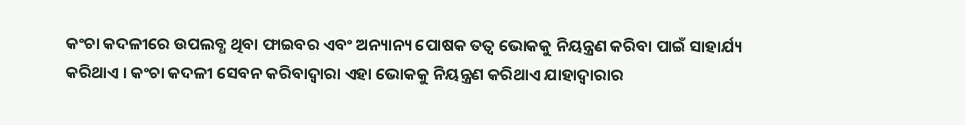କଂଚା କଦଳୀରେ ଉପଲବ୍ଧ ଥିବା ଫାଇବର ଏବଂ ଅନ୍ୟାନ୍ୟ ପୋଷକ ତତ୍ୱ ଭୋକକୁ ନିୟନ୍ତ୍ରଣ କରିବା ପାଇଁ ସାହାର୍ଯ୍ୟ କରିଥାଏ । କଂଚା କଦଳୀ ସେବନ କରିବାଦ୍ୱାରା ଏହା ଭୋକକୁ ନିୟନ୍ତ୍ରଣ କରିଥାଏ ଯାହାଦ୍ୱାରାର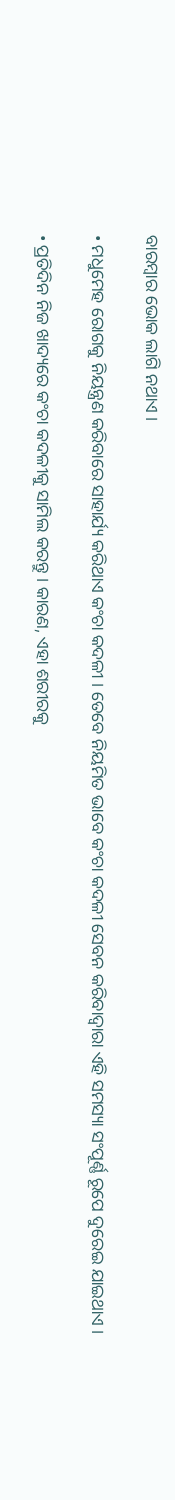ବାରମ୍ବାର ଭୋକ ଲାଗି ନଥାଏ ।

• ମଧୁମେହ ରୋଗକୁ ନିୟନ୍ତ୍ରଣ କରିବାରେ ସାହାର୍ଯ୍ୟ କରିଥାଏ କଂଚା କଦଳୀ । ତେବେ ନିୟମିତ ଭାବେ କଂଚା କଦଳୀ ସେବନ କରିବାଦ୍ୱାରା ଏହି ସମସ୍ୟା ସଂପୂର୍ଣ୍ଣ ରୂପେ ଦୁରେଇ ଯାଇଥାଏ ।

• ପ୍ରତିଦିନ ନିଜ ଖାଦ୍ୟରେ କଂଚା କଦଳୀକୁ ସାମିଲ କରନ୍ତୁ । କାରଣ, ଏହା ଶରୀରକୁ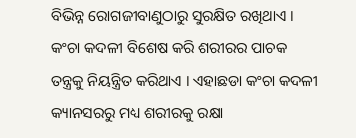ବିଭିନ୍ନ ରୋଗଜୀବାଣୁଠାରୁ ସୁରକ୍ଷିତ ରଖିଥାଏ । କଂଚା କଦଳୀ ବିଶେଷ କରି ଶରୀରର ପାଚକ ତନ୍ତ୍ରକୁ ନିୟନ୍ତ୍ରିତ କରିଥାଏ । ଏହାଛଡା କଂଚା କଦଳୀ କ୍ୟାନସରରୁ ମଧ୍ୟ ଶରୀରକୁ ରକ୍ଷା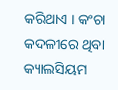କରିଥାଏ । କଂଚା କଦଳୀରେ ଥିବା କ୍ୟାଲସିୟମ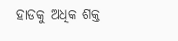ହାଡକୁ ଅଧିକ ଶକ୍ତ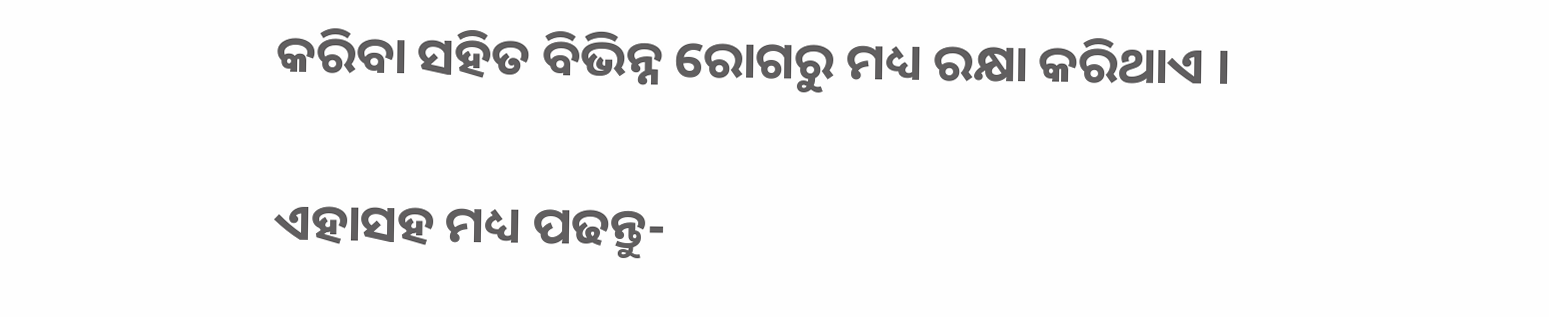କରିବା ସହିତ ବିଭିନ୍ନ ରୋଗରୁ ମଧ୍ୟ ରକ୍ଷା କରିଥାଏ ।

ଏହାସହ ମଧ୍ୟ ପଢନ୍ତୁ-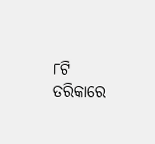୮ଟି ତରିକାରେ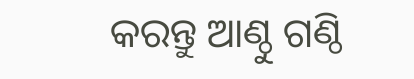କରନ୍ତୁ ଆଣ୍ଠୁ ଗଣ୍ଠି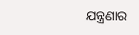ଯନ୍ତ୍ରଣାର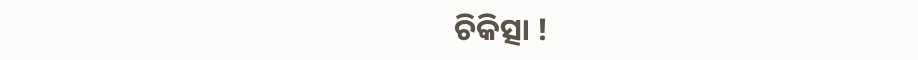ଚିକିତ୍ସା !